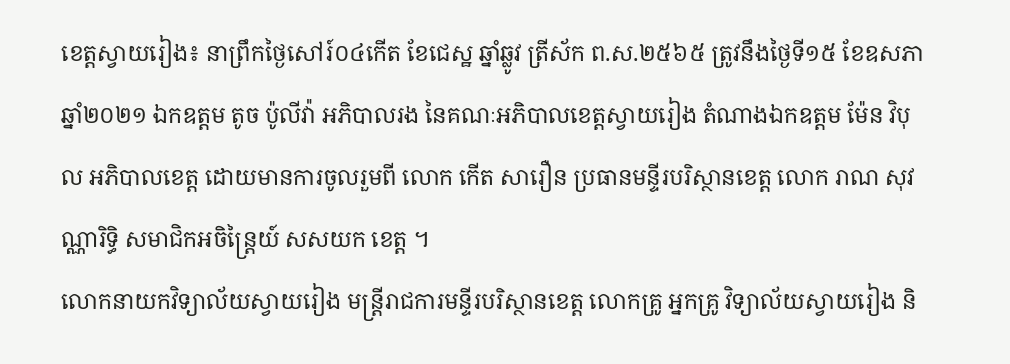ខេត្តស្វាយរៀង៖ នាព្រឹកថ្ងៃសៅរ៍០៤កើត ខែជេស្ឋ ឆ្នាំឆ្លូវ ត្រីស័ក ព.ស.២៥៦៥ ត្រូវនឹងថ្ងៃទី១៥ ខែឧសភា ឆ្នាំ២០២១ ឯកឧត្ដម តូច ប៉ូលីវ៉ា អភិបាលរង នៃគណៈអភិបាលខេត្តស្វាយរៀង តំណាងឯកឧត្តម ម៉ែន វិបុល អភិបាលខេត្ត ដោយមានការចូលរួមពី លោក កើត សារឿន ប្រធានមន្ទីរបរិស្ថានខេត្ត លោក រាណ សុវណ្ណារិទ្ធិ សមាជិកអចិន្រ្តៃយ៍ សសយក ខេត្ត ។
លោកនាយកវិទ្យាល័យស្វាយរៀង មន្រ្តីរាជការមន្ទីរបរិស្ថានខេត្ត លោកគ្រូ អ្នកគ្រូ វិទ្យាល័យស្វាយរៀង និ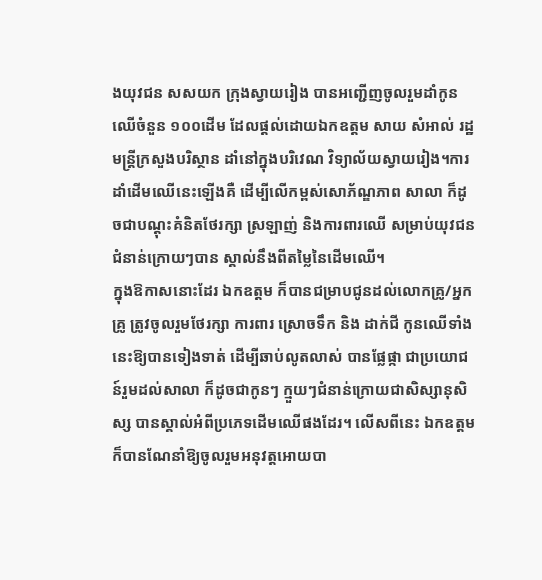ងយុវជន សសយក ក្រុងស្វាយរៀង បានអញ្ជើញចូលរួមដាំកូនឈើចំនួន ១០០ដើម ដែលផ្ដល់ដោយឯកឧត្តម សាយ សំអាល់ រដ្ឋមន្រ្តីក្រសួងបរិស្ថាន ដាំនៅក្នុងបរិវេណ វិទ្យាល័យស្វាយរៀង។ការដាំដើមឈើនេះឡើងគឺ ដើម្បីលើកម្ពស់សោភ័ណ្ឌភាព សាលា ក៏ដូចជាបណ្តុះគំនិតថែរក្សា ស្រឡាញ់ និងការពារឈើ សម្រាប់យុវជនជំនាន់ក្រោយៗបាន ស្គាល់នឹងពីតម្លៃនៃដើមឈើ។
ក្នុងឱកាសនោះដែរ ឯកឧត្តម ក៏បានជម្រាបជូនដល់លោកគ្រូ/អ្នកគ្រូ ត្រូវចូលរួមថែរក្សា ការពារ ស្រោចទឹក និង ដាក់ជី កូនឈើទាំងនេះឱ្យបានទៀងទាត់ ដើម្បីឆាប់លូតលាស់ បានផ្លែផ្កា ជាប្រយោជន៍រួមដល់សាលា ក៏ដូចជាកូនៗ ក្មួយៗជំនាន់ក្រោយជាសិស្សានុសិស្ស បានស្គាល់អំពីប្រភេទដើមឈើផងដែរ។ លើសពីនេះ ឯកឧត្តម ក៏បានណែនាំឱ្យចូលរួមអនុវត្តអោយបា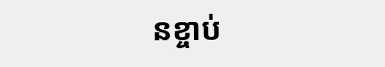នខ្ចាប់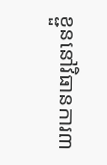ខ្ជួននៅវិធានការ៣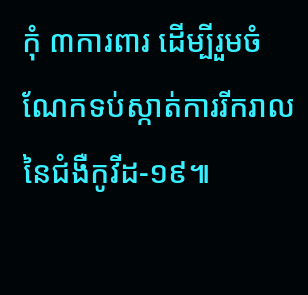កុំ ៣ការពារ ដើម្បីរួមចំណែកទប់ស្កាត់ការរីករាលនៃជំងឺកូវីដ-១៩៕